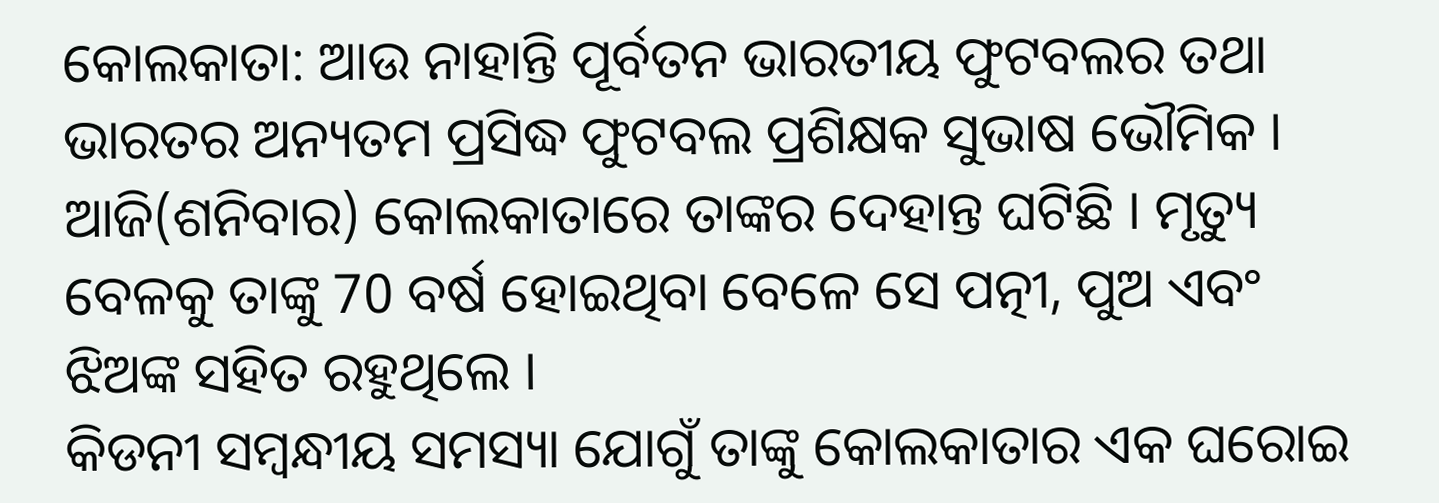କୋଲକାତା: ଆଉ ନାହାନ୍ତି ପୂର୍ବତନ ଭାରତୀୟ ଫୁଟବଲର ତଥା ଭାରତର ଅନ୍ୟତମ ପ୍ରସିଦ୍ଧ ଫୁଟବଲ ପ୍ରଶିକ୍ଷକ ସୁଭାଷ ଭୌମିକ । ଆଜି(ଶନିବାର) କୋଲକାତାରେ ତାଙ୍କର ଦେହାନ୍ତ ଘଟିଛି । ମୃତ୍ୟୁ ବେଳକୁ ତାଙ୍କୁ 70 ବର୍ଷ ହୋଇଥିବା ବେଳେ ସେ ପତ୍ନୀ, ପୁଅ ଏବଂ ଝିଅଙ୍କ ସହିତ ରହୁଥିଲେ ।
କିଡନୀ ସମ୍ବନ୍ଧୀୟ ସମସ୍ୟା ଯୋଗୁଁ ତାଙ୍କୁ କୋଲକାତାର ଏକ ଘରୋଇ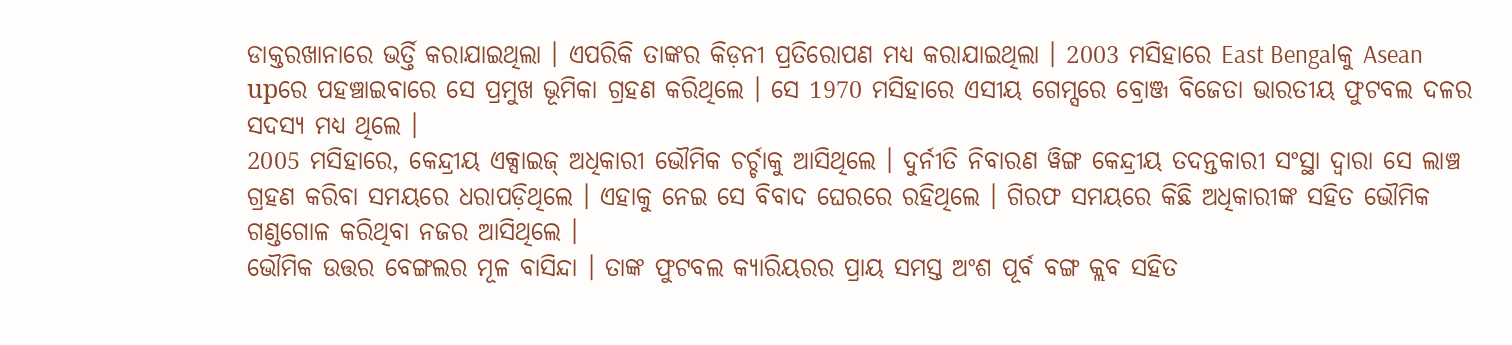ଡାକ୍ତରଖାନାରେ ଭର୍ତ୍ତି କରାଯାଇଥିଲା । ଏପରିକି ତାଙ୍କର କିଡ଼ନୀ ପ୍ରତିରୋପଣ ମଧ୍ୟ କରାଯାଇଥିଲା । 2003 ମସିହାରେ East Bengalକୁ Asean upରେ ପହଞ୍ଚାଇବାରେ ସେ ପ୍ରମୁଖ ଭୂମିକା ଗ୍ରହଣ କରିଥିଲେ । ସେ 1970 ମସିହାରେ ଏସୀୟ ଗେମ୍ସରେ ବ୍ରୋଞ୍ଜ ବିଜେତା ଭାରତୀୟ ଫୁଟବଲ ଦଳର ସଦସ୍ୟ ମଧ୍ୟ ଥିଲେ ।
2005 ମସିହାରେ, କେନ୍ଦ୍ରୀୟ ଏକ୍ସାଇଜ୍ ଅଧିକାରୀ ଭୌମିକ ଚର୍ଚ୍ଚାକୁ ଆସିଥିଲେ । ଦୁର୍ନୀତି ନିବାରଣ ୱିଙ୍ଗ କେନ୍ଦ୍ରୀୟ ତଦନ୍ତକାରୀ ସଂସ୍ଥା ଦ୍ବାରା ସେ ଲାଞ୍ଚ ଗ୍ରହଣ କରିବା ସମୟରେ ଧରାପଡ଼ିଥିଲେ । ଏହାକୁ ନେଇ ସେ ବିବାଦ ଘେରରେ ରହିଥିଲେ । ଗିରଫ ସମୟରେ କିଛି ଅଧିକାରୀଙ୍କ ସହିତ ଭୌମିକ ଗଣ୍ଡଗୋଳ କରିଥିବା ନଜର ଆସିଥିଲେ ।
ଭୌମିକ ଉତ୍ତର ବେଙ୍ଗଲର ମୂଳ ବାସିନ୍ଦା । ତାଙ୍କ ଫୁଟବଲ କ୍ୟାରିୟରର ପ୍ରାୟ ସମସ୍ତ ଅଂଶ ପୂର୍ବ ବଙ୍ଗ କ୍ଲବ ସହିତ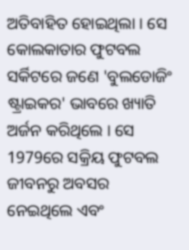ଅତିବାହିତ ହୋଇଥିଲା । ସେ କୋଲକାତାର ଫୁଟବଲ ସର୍କିଟରେ ଜଣେ 'ବୁଲଡୋଜିଂ ଷ୍ଟ୍ରାଇକର' ଭାବରେ ଖ୍ୟାତି ଅର୍ଜନ କରିଥିଲେ । ସେ 1979ରେ ସକ୍ରିୟ ଫୁଟବଲ ଜୀବନରୁ ଅବସର ନେଇଥିଲେ ଏବଂ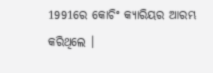1991ରେ କୋଚିଂ କ୍ୟାରିୟର ଆରମ୍ଭ କରିଥିଲେ ।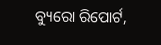ବ୍ୟୁରୋ ରିପୋର୍ଟ,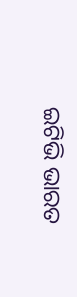ଇଟିଭି ଭାରତ